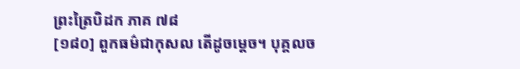ព្រះត្រៃបិដក ភាគ ៧៨
[១៨០] ពួកធម៌ជាកុសល តើដូចម្តេច។ បុគ្គលច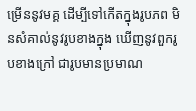ម្រើននូវមគ្គ ដើម្បីទៅកើតក្នុងរូបភព មិនសំគាល់នូវរូបខាងក្នុង ឃើញនូវពួករូបខាងក្រៅ ជារូបមានប្រមាណ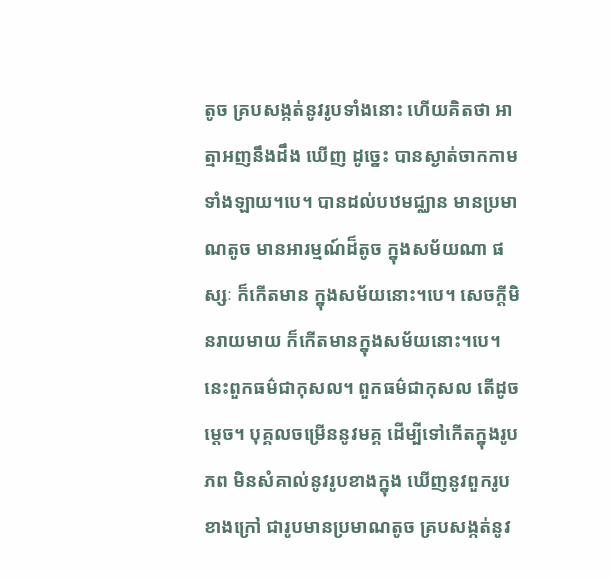តូច គ្របសង្កត់នូវរូបទាំងនោះ ហើយគិតថា អាត្មាអញនឹងដឹង ឃើញ ដូច្នេះ បានស្ងាត់ចាកកាមទាំងឡាយ។បេ។ បានដល់បឋមជ្ឈាន មានប្រមាណតូច មានអារម្មណ៍ដ៏តូច ក្នុងសម័យណា ផស្សៈ ក៏កើតមាន ក្នុងសម័យនោះ។បេ។ សេចក្តីមិនរាយមាយ ក៏កើតមានក្នុងសម័យនោះ។បេ។ នេះពួកធម៌ជាកុសល។ ពួកធម៌ជាកុសល តើដូចម្តេច។ បុគ្គលចម្រើននូវមគ្គ ដើម្បីទៅកើតក្នុងរូបភព មិនសំគាល់នូវរូបខាងក្នុង ឃើញនូវពួករូបខាងក្រៅ ជារូបមានប្រមាណតូច គ្របសង្កត់នូវ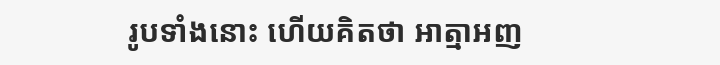រូបទាំងនោះ ហើយគិតថា អាត្មាអញ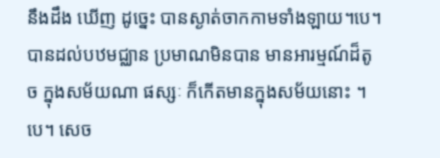នឹងដឹង ឃើញ ដូច្នេះ បានស្ងាត់ចាកកាមទាំងឡាយ។បេ។ បានដល់បឋមជ្ឈាន ប្រមាណមិនបាន មានអារម្មណ៍ដ៏តូច ក្នុងសម័យណា ផស្សៈ ក៏កើតមានក្នុងសម័យនោះ ។បេ។ សេច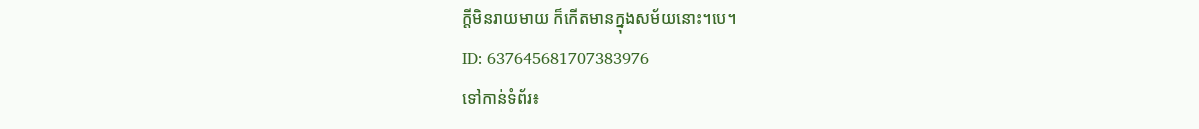ក្តីមិនរាយមាយ ក៏កើតមានក្នុងសម័យនោះ។បេ។
ID: 637645681707383976
ទៅកាន់ទំព័រ៖